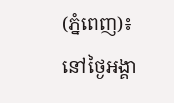(ភ្នំពេញ)៖នៅថ្ងៃអង្គា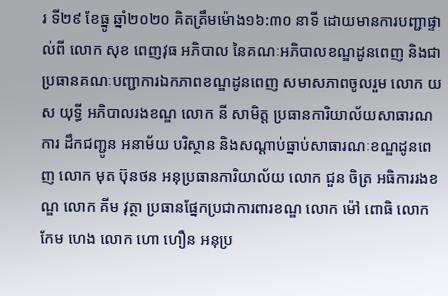រ ទី២៩ ខែធ្នូ ឆ្នាំ២០២០ គិតត្រឹមម៉ោង១៦:៣០ នាទី ដោយមានការបញ្ជាផ្ទាល់ពី លោក សុខ ពេញវុធ អភិបាល នៃគណៈអភិបាលខណ្ឌដូនពេញ និងជាប្រធានគណៈបញ្ជាការឯកភាពខណ្ឌដូនពេញ សមាសភាពចូលរួម លោក យស យុទ្ធី អភិបាលរងខណ្ឌ លោក នី សាមិត្ត ប្រធានការិយាល័យសាធារណការ ដឹកជញ្ជូន អនាម័យ បរិស្ថាន និងសណ្ដាប់ធ្នាប់សាធារណៈខណ្ឌដូនពេញ លោក មុត ប៊ុនថន អនុប្រធានការិយាល័យ លោក ជួន ចិត្រ អធិការរងខណ្ឌ លោក គីម វុត្ថា ប្រធានផ្នែកប្រជាការពារខណ្ឌ លោក ម៉ៅ ពោធិ លោក កែម ហេង លោក ហោ ហឿន អនុប្រ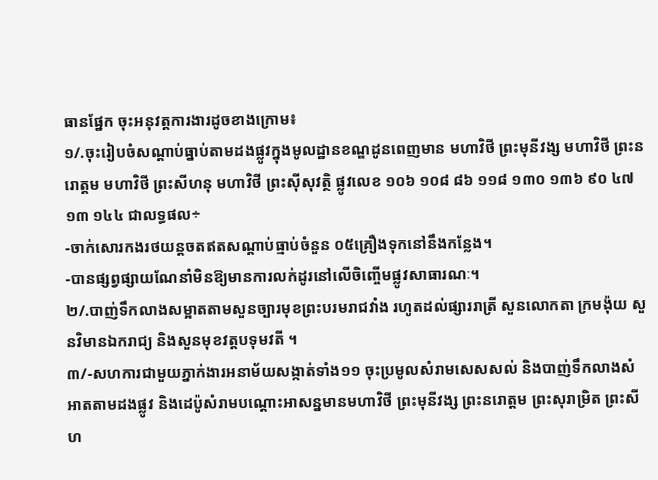ធានផ្នែក ចុះអនុវត្តការងារដូចខាងក្រោម៖
១/.ចុះរៀបចំសណ្តាប់ធ្នាប់តាមដងផ្លូវក្នុងមូលដ្ឋានខណ្ឌដូនពេញមាន មហាវិថី ព្រះមុនីវង្ស មហាវិថី ព្រះនរោត្តម មហាវិថី ព្រះសីហនុ មហាវិថី ព្រះស៊ីសុវត្ថិ ផ្លូវលេខ ១០៦ ១០៨ ៨៦ ១១៨ ១៣០ ១៣៦ ៩០ ៤៧ ១៣ ១៤៤ ជាលទ្ធផល÷
-ចាក់សោរកងរថយន្តចតឥតសណ្តាប់ធ្មាប់ចំនួន ០៥គ្រឿងទុកនៅនឹងកន្លែង។
-បានផ្សព្វផ្សាយណែនាំមិនឱ្យមានការលក់ដូរនៅលើចិញ្ចើមផ្លូវសាធារណៈ។
២/.បាញ់ទឹកលាងសម្អាតតាមសួនច្បារមុខព្រះបរមរាជវាំង រហូតដល់ផ្សាររាត្រី សួនលោកតា ក្រមង៉ុយ សួនវិមានឯករាជ្យ និងសួនមុខវត្តបទុមវតី ។
៣/-សហការជាមួយភ្នាក់ងារអនាម័យសង្កាត់ទាំង១១ ចុះប្រមូលសំរាមសេសសល់ និងបាញ់ទឹកលាងសំអាតតាមដងផ្លូវ និងដេប៉ូសំរាមបណ្តោះអាសន្នមានមហាវិថី ព្រះមុនីវង្ស ព្រះនរោត្តម ព្រះសុរាម្រិត ព្រះសីហ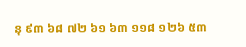នុ ៩៣ ៦៨ ៧២ ៦១ ៦៣ ១១៨ ១២៦ ៥៣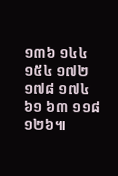១៣៦ ១៤៤ ១៥៤ ១៧២ ១៧៨ ១៧៤ ៦១ ៦៣ ១១៨ ១២៦៕